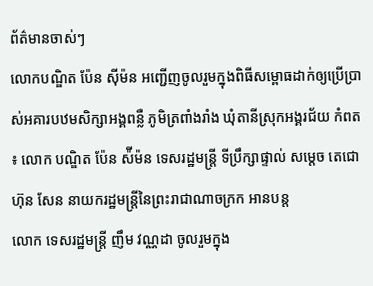ព័ត៌មានចាស់ៗ
លោកបណ្ឌិត ប៉ែន ស៊ីម៉ន អញ្ជើញចូលរួមក្នុងពិធីសម្ពោធដាក់ឲ្យប្រើប្រាស់អគារបឋមសិក្សាអង្គពន្លឺ ភូមិត្រពាំងរាំង ឃុំតានីស្រុកអង្គរជ័យ កំពត ៖ លោក បណ្ឌិត ប៉ែន ស៉ីម៉ន ទេសរដ្ឋមន្ត្រី ទីប្រឹក្សាផ្ទាល់ សម្ដេច តេជោហ៊ុន សែន នាយករដ្ឋមន្ត្រីនៃព្រះរាជាណាចក្រក អានបន្ត
លោក ទេសរដ្ឋមន្ត្រី ញឹម វណ្ណដា ចូលរួមក្នុង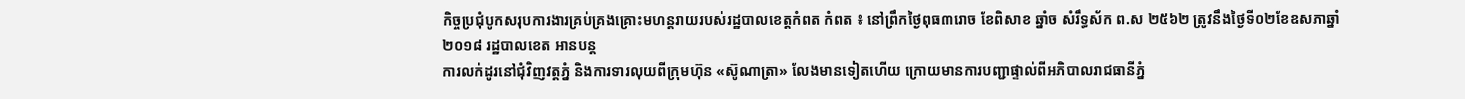កិច្ចប្រជុំបូកសរុបការងារគ្រប់គ្រងគ្រោះមហន្តរាយរបស់រដ្ឋបាលខេត្តកំពត កំពត ៖ នៅព្រឹកថ្ងៃពុធ៣រោច ខែពិសាខ ឆ្នាំច សំរឹទ្ធស័ក ព.ស ២៥៦២ ត្រូវនឹងថ្ងៃទី០២ខែឧសភាឆ្នាំ២០១៨ រដ្ឋបាលខេត អានបន្ត
ការលក់ដូរនៅជុំវិញវត្តភ្នំ និងការទារលុយពីក្រុមហ៊ុន «ស៊ូណាត្រា» លែងមានទៀតហើយ ក្រោយមានការបញ្ជាផ្ទាល់ពីអភិបាលរាជធានីភ្នំ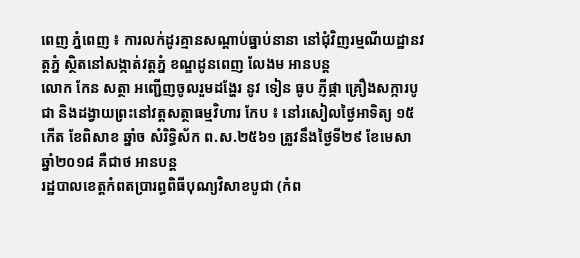ពេញ ភ្នំពេញ ៖ ការលក់ដូរគ្មានសណ្តាប់ធ្នាប់នានា នៅជុំវិញរម្មណីយដ្ឋានវត្តភ្នំ ស្ថិតនៅសង្កាត់វត្តភ្នំ ខណ្ឌដូនពេញ លែងម អានបន្ត
លោក កែន សត្ថា អញ្ជើញចូលរួមដង្ហែរ នូវ ទៀន ធូប ភ្ញីផ្កា គ្រឿងសក្ការបូជា និងដង្វាយព្រះនៅវត្តសត្ថាធម្មវិហារ កែប ៖ នៅរសៀលថ្ងៃអាទិត្យ ១៥កើត ខែពិសាខ ឆ្នាំច សំរិទ្ធិស័ក ព.ស.២៥៦១ ត្រូវនឹងថ្ងៃទី២៩ ខែមេសា ឆ្នាំ២០១៨ គឺជាថ អានបន្ត
រដ្ឋបាលខេត្តកំពតប្រារព្ធពិធីបុណ្យវិសាខបូជា (កំព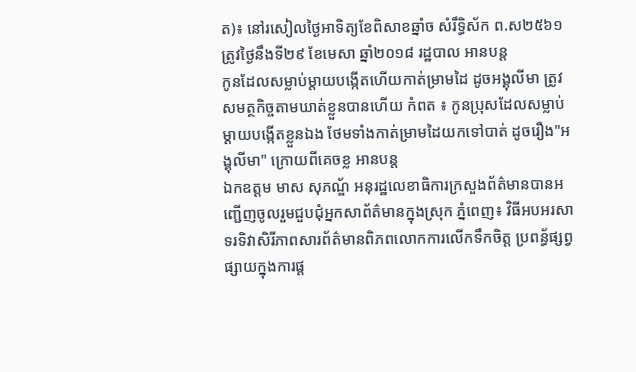ត)៖ នៅរសៀលថ្ងៃអាទិត្យខែពិសាខឆ្នាំច សំរឹទ្ធិស័ក ព.ស២៥៦១ ត្រូវថ្ងៃនឹងទី២៩ ខែមេសា ឆ្នាំ២០១៨ រដ្ឋបាល អានបន្ត
កូនដែលសម្លាប់ម្តាយបង្កើតហើយកាត់ម្រាមដៃ ដូចអង្គុលីមា ត្រូវសមត្ថកិច្ចតាមឃាត់ខ្លួនបានហើយ កំពត ៖ កូនប្រុសដែលសម្លាប់ម្តាយបង្កើតខ្លួនឯង ថែមទាំងកាត់ម្រាមដៃយកទៅបាត់ ដូចរឿង"អង្គុលីមា" ក្រោយពីគេចខ្ល អានបន្ត
ឯកឧត្តម មាស សុភណ្ឌ័ អនុរដ្ឋលេខាធិការក្រសួងព័ត៌មានបានអញ្ជើញចូលរួមជួបជុំអ្នកសាព័ត៌មានក្នុងស្រុក ភ្នំពេញ៖ វិធីអបអរសាទរទិវាសិរីភាពសារព័ត៌មានពិភពលោកការលើកទឹកចិត្ត ប្រពន្ធ័ផ្សព្វ ផ្សាយក្នុងការផ្ត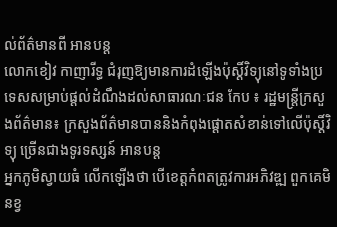ល់ព័ត៌មានពី អានបន្ត
លោកខៀវ កាញារីទ្ធ ជំរុញឱ្យមានការដំឡើងប៉ុស្តិ៍វិទ្យុនៅទូទាំងប្រទេសសម្រាប់ផ្តល់ដំណឹងដល់សាធារណៈជន កែប ៖ រដ្ឋមន្ត្រីក្រសួងព័ត៌មាន៖ ក្រសួងព័ត៌មានបាននិងកំពុងផ្តោតសំខាន់ទៅលើប៉ុស្តិ៍វិទ្យុ ច្រើនជាងទូរទស្សន៍ អានបន្ត
អ្នកភូមិស្វាយធំ លើកឡើងថា បើខេត្តកំពតត្រូវការអភិវឌ្ឍ ពួកគេមិនខ្វ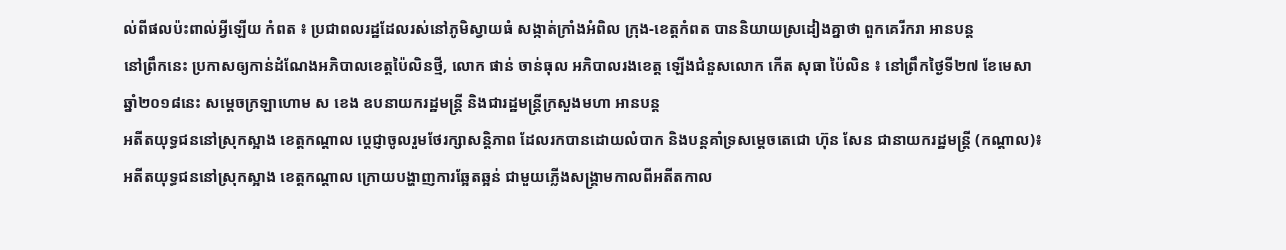ល់ពីផលប៉ះពាល់អី្វឡើយ កំពត ៖ ប្រជាពលរដ្ឋដែលរស់នៅភូមិស្វាយធំ សង្កាត់ក្រាំងអំពិល ក្រុង-ខេត្តកំពត បាននិយាយស្រដៀងគ្នាថា ពួកគេរីករា អានបន្ត
នៅព្រឹកនេះ ប្រកាសឲ្យកាន់ដំណែងអភិបាលខេត្តប៉ៃលិនថ្មី, លោក ផាន់ ចាន់ធុល អភិបាលរងខេត្ត ឡើងជំនួសលោក កើត សុធា ប៉ៃលិន ៖ នៅព្រឹកថ្ងៃទី២៧ ខែមេសា ឆ្នាំ២០១៨នេះ សម្តេចក្រឡាហោម ស ខេង ឧបនាយករដ្ឋមន្ត្រី និងជារដ្ឋមន្ត្រីក្រសួងមហា អានបន្ត
អតីតយុទ្ធជននៅស្រុកស្អាង ខេត្តកណ្ដាល ប្ដេជ្ញាចូលរួមថែរក្សាសន្ដិភាព ដែលរកបានដោយលំបាក និងបន្ដគាំទ្រសម្ដេចតេជោ ហ៊ុន សែន ជានាយករដ្ឋមន្ដ្រី (កណ្ដាល)៖ អតីតយុទ្ធជននៅស្រុកស្អាង ខេត្តកណ្ដាល ក្រោយបង្ហាញការឆ្អែតឆ្អន់ ជាមួយភ្លើងសង្គ្រាមកាលពីអតីតកាល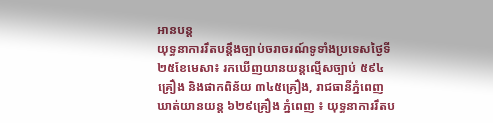អានបន្ត
យុទ្ធនាការរឹតបន្ដឹងច្បាប់ចរាចរណ៍ទូទាំងប្រទេសថ្ងៃទី២៥ខែមេសា៖ រកឃើញយានយន្ដល្មើសច្បាប់ ៥៩៤គ្រឿង និងផាកពិន័យ ៣៤៥គ្រឿង, រាជធានីភ្នំពេញឃាត់យានយន្ត ៦២៩គ្រឿង ភ្នំពេញ ៖ យុទ្ធនាការរឹតប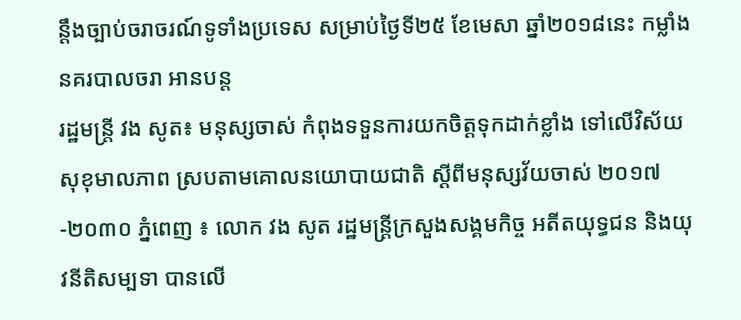ន្ដឹងច្បាប់ចរាចរណ៍ទូទាំងប្រទេស សម្រាប់ថ្ងៃទី២៥ ខែមេសា ឆ្នាំ២០១៨នេះ កម្លាំងនគរបាលចរា អានបន្ត
រដ្ឋមន្ត្រី វង សូត៖ មនុស្សចាស់ កំពុងទទួនការយកចិត្ដទុកដាក់ខ្លាំង ទៅលើវិស័យសុខុមាលភាព ស្របតាមគោលនយោបាយជាតិ ស្ដីពីមនុស្សវ័យចាស់ ២០១៧-២០៣០ ភ្នំពេញ ៖ លោក វង សូត រដ្ឋមន្ត្រីក្រសួងសង្គមកិច្ច អតីតយុទ្ធជន និងយុវនីតិសម្បទា បានលើ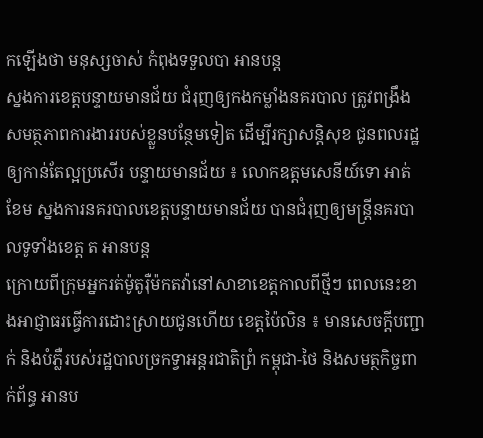កឡើងថា មនុស្សចាស់ កំពុងទទួលបា អានបន្ត
ស្នងការខេត្តបន្ទាយមានជ័យ ជំរុញឲ្យកងកម្លាំងនគរបាល ត្រូវពង្រឹងសមត្ថភាពការងាររបស់ខ្លួនបន្ថែមទៀត ដើម្បីរក្សាសន្តិសុខ ជូនពលរដ្ឋឲ្យកាន់តែល្អប្រសើរ បន្ទាយមានជ័យ ៖ លោកឧត្តមសេនីយ៍ទោ អាត់ ខែម ស្នងការនគរបាលខេត្តបន្ទាយមានជ័យ បានជំរុញឲ្យមន្ត្រីនគរបាលទូទាំងខេត្ត ត អានបន្ត
ក្រោយពីក្រុមអ្នករត់ម៉ូតូរ៉ឺម៉កតវ៉ានៅសាខាខេត្តកាលពីថ្មីៗ ពេលនេះខាងអាជ្ញាធរធ្វើការដោះស្រាយជូនហើយ ខេត្តប៉ៃលិន ៖ មានសេចក្ដីបញ្ជាក់ និងបំភ្លឺរបស់រដ្ឋបាលច្រកទ្វាអន្តរជាតិព្រំ កម្ពុជា-ថៃ និងសមត្ថកិច្ចពាក់ព័ន្ធ អានប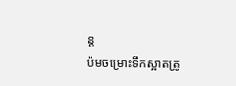ន្ត
ប៉មចម្រោះទឹកស្អាតត្រូ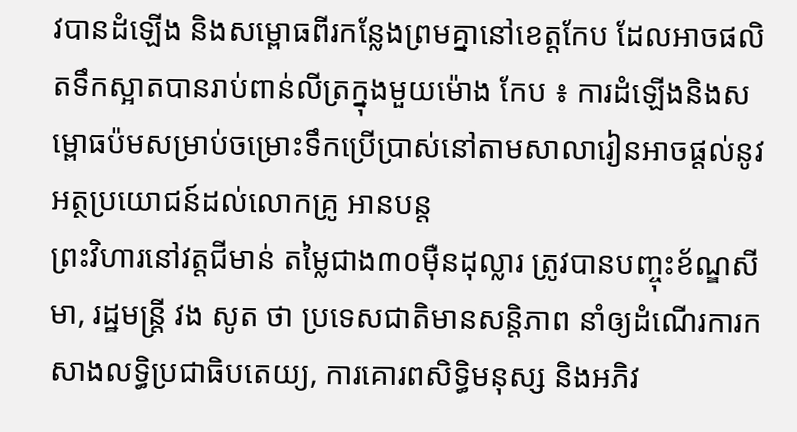វបានដំឡើង និងសម្ពោធពីរកន្លែងព្រមគ្នានៅខេត្តកែប ដែលអាចផលិតទឹកស្អាតបានរាប់ពាន់លីត្រក្នុងមួយម៉ោង កែប ៖ ការដំឡើងនិងសម្ពោធប៉មសម្រាប់ចម្រោះទឹកប្រើប្រាស់នៅតាមសាលារៀនអាចផ្តល់នូវអត្ថប្រយោជន៍ដល់លោកគ្រូ អានបន្ត
ព្រះវិហារនៅវត្តជីមាន់ តម្លៃជាង៣០ម៉ឺនដុល្លារ ត្រូវបានបញ្ចុះខ័ណ្ឌសីមា, រដ្ឋមន្ត្រី វង សូត ថា ប្រទេសជាតិមានសន្តិភាព នាំឲ្យដំណើរការកសាងលទ្ធិប្រជាធិបតេយ្យ, ការគោរពសិទ្ធិមនុស្ស និងអភិវ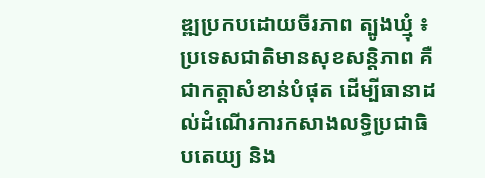ឌ្ឍប្រកបដោយចីរភាព ត្បូងឃ្មុំ ៖ ប្រទេសជាតិមានសុខសន្តិភាព គឺជាកត្តាសំខាន់បំផុត ដើម្បីធានាដល់ដំណើរការកសាងលទ្ធិប្រជាធិបតេយ្យ និង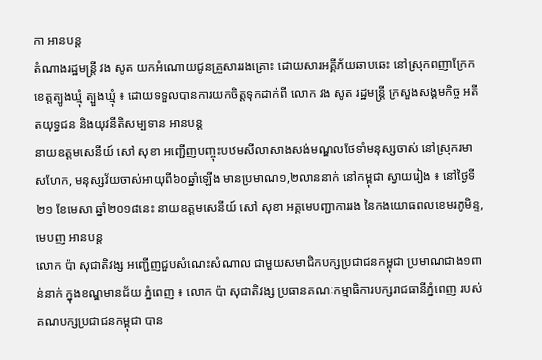កា អានបន្ត
តំណាងរដ្ឋមន្ត្រី វង សូត យកអំណោយជូនគ្រួសាររងគ្រោះ ដោយសារអគ្គីភ័យឆាបឆេះ នៅស្រុកពញាក្រែក ខេត្តត្បូងឃ្មុំ ត្បួងឃ្មុំ ៖ ដោយទទួលបានការយកចិត្តទុកដាក់ពី លោក វង សូត រដ្ឋមន្ត្រី ក្រសួងសង្គមកិច្ច អតីតយុទ្ធជន និងយុវនីតិសម្បទាន អានបន្ត
នាយឧត្តមសេនីយ៍ សៅ សុខា អញ្ជើញបញ្ចុះបឋមសីលាសាងសង់មណ្ឌលថែទាំមនុស្សចាស់ នៅស្រុករមាសហែក, មនុស្សវ័យចាស់អាយុពី៦០ឆ្នាំឡើង មានប្រមាណ១,២លាននាក់ នៅកម្ពុជា ស្វាយរៀង ៖ នៅថ្ងៃទី២១ ខែមេសា ឆ្នាំ២០១៨នេះ នាយឧត្តមសេនីយ៍ សៅ សុខា អគ្គមេបញ្ជាការរង នៃកងយោធពលខេមរភូមិន្ទ, មេបញ អានបន្ត
លោក ប៉ា សុជាតិវង្ស អញ្ជើញជួបសំណេះសំណាល ជាមួយសមាជិកបក្សប្រជាជនកម្ពុជា ប្រមាណជាង១ពាន់នាក់ ក្នុងខណ្ឌមានជ័យ ភ្នំពេញ ៖ លោក ប៉ា សុជាតិវង្ស ប្រធានគណៈកម្មាធិការបក្សរាជធានីភ្នំពេញ របស់គណបក្សប្រជាជនកម្ពុជា បាន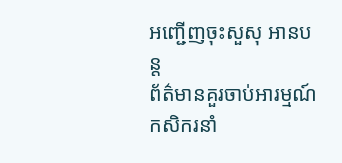អញ្ជើញចុះសួសុ អានបន្ត
ព័ត៌មានគួរចាប់អារម្មណ៍
កសិករនាំ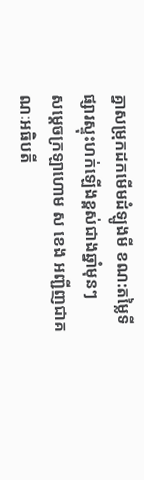គ្នាសម្រុកដកមើមដំឡូងមី ខណ:តម្លៃទីផ្សារស្ទុះហក់ឡើងខ្ពស់ជាងឆ្នាំមុនៗ
សម្តេចក្រឡាហោម ស ខេង អញ្ជីញជាគណៈអធិបតី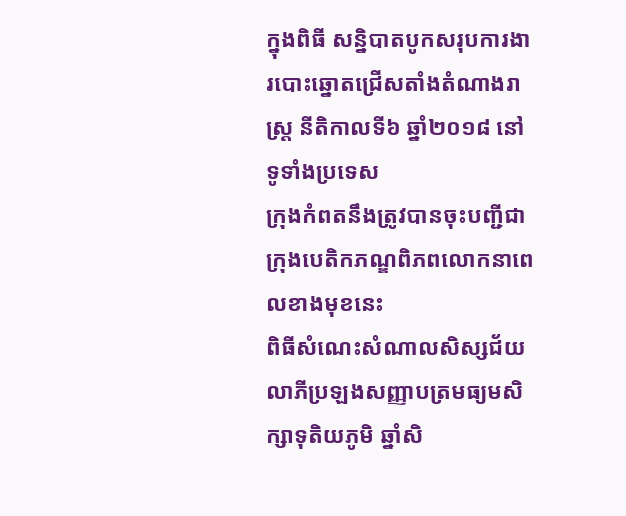ក្នុងពិធី សន្និបាតបូកសរុបការងារបោះឆ្នោតជ្រើសតាំងតំណាងរាស្ត្រ នីតិកាលទី៦ ឆ្នាំ២០១៨ នៅទូទាំងប្រទេស
ក្រុងកំពតនឹងត្រូវបានចុះបញ្ជីជាក្រុងបេតិកភណ្ឌពិភពលោកនាពេលខាងមុខនេះ
ពិធីសំណេះសំណាលសិស្សជ័យលាភីប្រឡងសញ្ញាបត្រមធ្យមសិក្សាទុតិយភូមិ ឆ្នាំសិ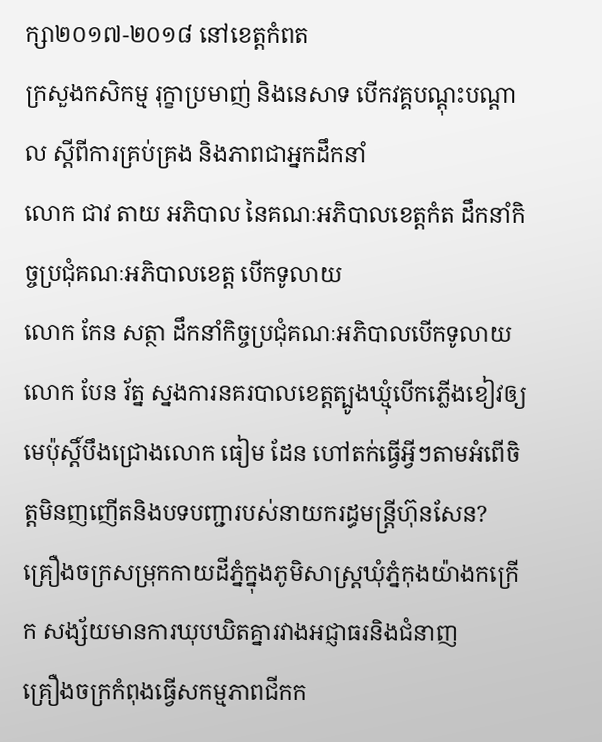ក្សា២០១៧-២០១៨ នៅខេត្តកំពត
ក្រសួងកសិកម្ម រុក្ខាប្រមាញ់ និងនេសាទ បើកវគ្គបណ្តុះបណ្តាល ស្តីពីការគ្រប់គ្រង និងភាពជាអ្នកដឹកនាំ
លោក ជាវ តាយ អភិបាល នៃគណៈអភិបាលខេត្តកំត ដឹកនាំកិច្ចប្រជុំគណៈអភិបាលខេត្ត បើកទូលាយ
លោក កែន សត្ថា ដឹកនាំកិច្ចប្រជុំគណៈអភិបាលបើកទូលាយ
លោក បែន រ័ត្ន ស្នងការនគរបាលខេត្តត្បូងឃ្មុំបើកភ្លើងខៀវឲ្យមេប៉ុស្ដិ៍បឹងជ្រោងលោក ធៀម ដែន ហៅតក់ធ្វើអ្វីៗតាមអំពើចិត្តមិនញញើតនិងបទបញ្ជារបស់នាយករដ្ធមន្ត្រីហ៊ុនសែន?
គ្រឿងចក្រសម្រុកកាយដីភ្នំក្នុងភូមិសាស្ត្រឃុំភ្នំកុងយ៉ាងកក្រើក សង្ស័យមានការឃុបឃិតគ្នារវាងអជ្ញាធរនិងជំនាញ
គ្រឿងចក្រកំពុងធ្វើសកម្មភាពជីកក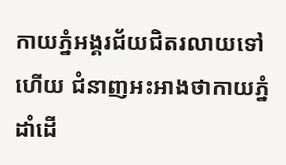កាយភ្នំអង្គរជ័យជិតរលាយទៅហើយ ជំនាញអះអាងថាកាយភ្នំដាំដើ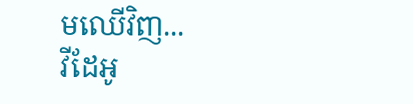មឈើវិញ...
វីដែអូ